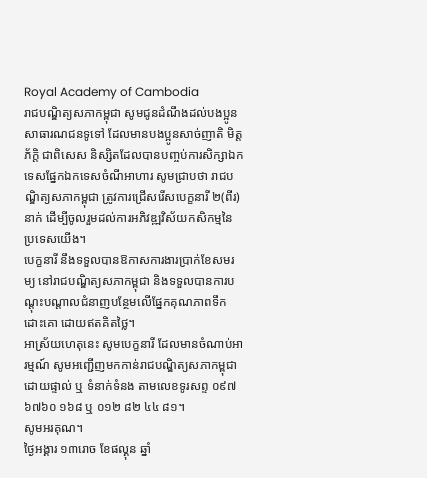Royal Academy of Cambodia
រាជបណ្ឌិត្យសភាកម្ពុជា សូមជូនដំណឹងដល់បងប្អូនសាធារណជនទូទៅ ដែលមានបងប្អូនសាច់ញាតិ មិត្តភ័ក្តិ ជាពិសេស និស្សិតដែលបានបញ្ចប់ការសិក្សាឯកទេសផ្នែកឯកទេសចំណីអាហារ សូមជ្រាបថា រាជបណ្ឌិត្យសភាកម្ពុជា ត្រូវការជ្រើសរើសបេក្ខនារី ២(ពីរ)នាក់ ដើម្បីចូលរួមដល់ការអភិវឌ្ឍវិស័យកសិកម្មនៃប្រទេសយើង។
បេក្ខនារី នឹងទទួលបានឱកាសការងារប្រាក់ខែសមរម្យ នៅរាជបណ្ឌិត្យសភាកម្ពុជា និងទទួលបានការបណ្តុះបណ្តាលជំនាញបន្ថែមលើផ្នែកគុណភាពទឹកដោះគោ ដោយឥតគិតថ្លៃ។
អាស្រ័យហេតុនេះ សូមបេក្ខនារី ដែលមានចំណាប់អារម្មណ៍ សូមអញ្ជើញមកកាន់រាជបណ្ឌិត្យសភាកម្ពុជា ដោយផ្ទាល់ ឬ ទំនាក់ទំនង តាមលេខទូរសព្ទ ០៩៧ ៦៧៦០ ១៦៨ ឬ ០១២ ៨២ ៤៤ ៨១។
សូមអរគុណ។
ថ្ងៃអង្គារ ១៣រោច ខែផល្គុន ឆ្នាំ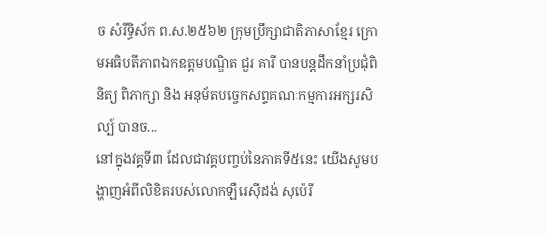ច សំរឹទ្ធិស័ក ព.ស.២៥៦២ ក្រុមប្រឹក្សាជាតិភាសាខ្មែរ ក្រោមអធិបតីភាពឯកឧត្តមបណ្ឌិត ជួរ គារី បានបន្តដឹកនាំប្រជុំពិនិត្យ ពិភាក្សា និង អនុម័តបច្ចេកសព្ទគណៈកម្មការអក្សរសិល្ប៍ បានច...
នៅក្នុងវគ្គទី៣ ដែលជាវគ្គបញ្ចប់នៃភាគទី៥នេះ យើងសូមបង្ហាញអំពីលិខិតរបស់លោកឡឺរេស៊ីដង់ សុប៉េរី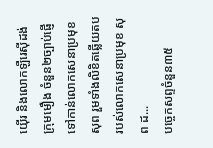យ៉ើរ និងលោកឡឺរេស៊ីដង់ក្រុមមឿង ចំនួន២ច្បាប់ផ្ញើទៅកាន់លោកសេនាប្រមុខ សុព រួមទាំងលិខិតឆ្លើយតបរបស់លោកសេនាប្រមុខ សុព ដ...
បច្ចេកសព្ទចំនួន៣៥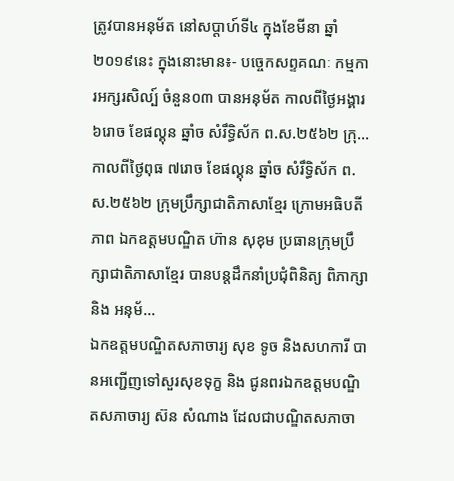ត្រូវបានអនុម័ត នៅសប្តាហ៍ទី៤ ក្នុងខែមីនា ឆ្នាំ២០១៩នេះ ក្នុងនោះមាន៖- បច្ចេកសព្ទគណៈ កម្មការអក្សរសិល្ប៍ ចំនួន០៣ បានអនុម័ត កាលពីថ្ងៃអង្គារ ៦រោច ខែផល្គុន ឆ្នាំច សំរឹទ្ធិស័ក ព.ស.២៥៦២ ក្រុ...
កាលពីថ្ងៃពុធ ៧រោច ខែផល្គុន ឆ្នាំច សំរឹទ្ធិស័ក ព.ស.២៥៦២ ក្រុមប្រឹក្សាជាតិភាសាខ្មែរ ក្រោមអធិបតីភាព ឯកឧត្តមបណ្ឌិត ហ៊ាន សុខុម ប្រធានក្រុមប្រឹក្សាជាតិភាសាខ្មែរ បានបន្តដឹកនាំប្រជុំពិនិត្យ ពិភាក្សា និង អនុម័...
ឯកឧត្តមបណ្ឌិតសភាចារ្យ សុខ ទូច និងសហការី បានអញ្ជើញទៅសួរសុខទុក្ខ និង ជូនពរឯកឧត្តមបណ្ឌិតសភាចារ្យ ស៊ន សំណាង ដែលជាបណ្ឌិតសភាចា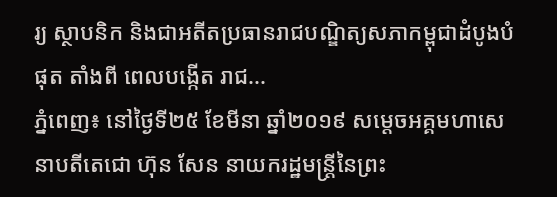រ្យ ស្ថាបនិក និងជាអតីតប្រធានរាជបណ្ឌិត្យសភាកម្ពុជាដំបូងបំផុត តាំងពី ពេលបង្កើត រាជ...
ភ្នំពេញ៖ នៅថ្ងៃទី២៥ ខែមីនា ឆ្នាំ២០១៩ សម្ដេចអគ្គមហាសេនាបតីតេជោ ហ៊ុន សែន នាយករដ្ឋមន្ត្រីនៃព្រះ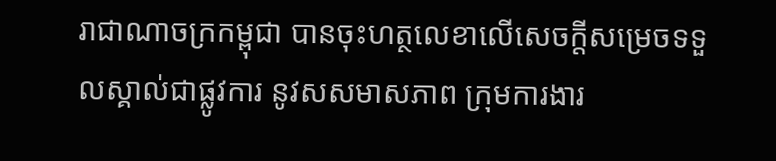រាជាណាចក្រកម្ពុជា បានចុះហត្ថលេខាលើសេចក្តីសម្រេចទទួលស្គាល់ជាផ្លូវការ នូវសសមាសភាព ក្រុមការងារ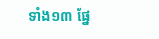ទាំង១៣ ផ្នែ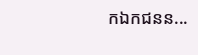កឯកជនន...